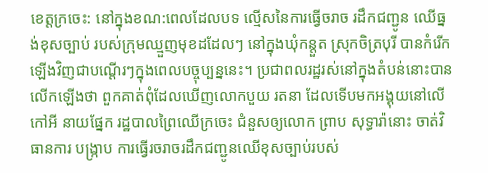ខេត្តក្រចេះ: នៅក្នុងខណ:ពេលដែលបទ ល្មើសនៃការធ្វើចរាច រដឹកជញ្ជូន ឈើធ្នង់ខុសច្បាប់ របស់ក្រុមឈ្មួញមុខដដែលៗ នៅក្នុងឃុំកន្តួត ស្រុកចិត្របុរី បានកំរើកឡើងវិញជាបណ្ដើរៗក្នុងពេលបច្ចុប្បន្ននេះ។ ប្រជាពលរដ្ឋរស់នៅក្នុងតំបន់នោះបានលើកឡើងថា ពួកគាត់ពុំដែលឃើញលោកបួយ រតនា ដែលទើបមកអង្គុយនៅលើកៅអី នាយផ្នែក រដ្ឋបាលព្រៃឈើក្រចេះ ជំនួសឲ្យលោក ព្រាប សុទ្ធារ៉ានោះ ចាត់វិធានការ បង្ក្រាប ការធ្វើរចរាចរដឹកជញ្ជូនឈើខុសច្បាប់របស់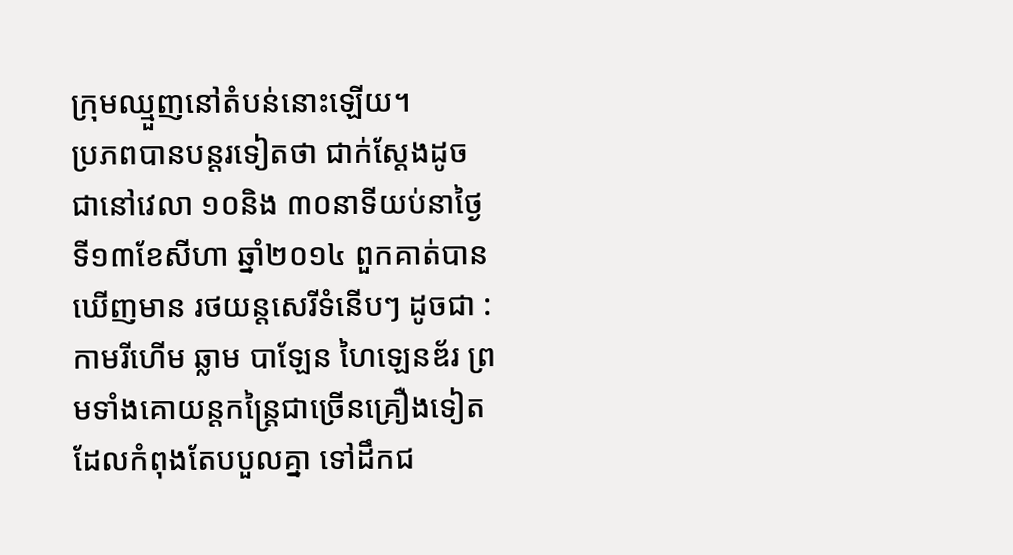ក្រុមឈ្មួញនៅតំបន់នោះឡើយ។
ប្រភពបានបន្តរទៀតថា ជាក់ស្ដែងដូចជានៅវេលា ១០និង ៣០នាទីយប់នាថ្ងៃទី១៣ខែសីហា ឆ្នាំ២០១៤ ពួកគាត់បានឃើញមាន រថយន្តសេរីទំនើបៗ ដូចជា : កាមរីហើម ឆ្លាម បាឡែន ហៃឡេនឌ័រ ព្រមទាំងគោយន្តកន្ត្រៃជាច្រើនគ្រឿងទៀត ដែលកំពុងតែបបួលគ្នា ទៅដឹកជ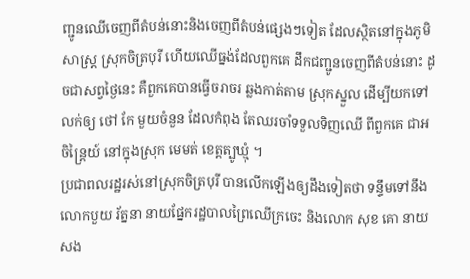ញ្ជូនឈើចេញពីតំបន់នោះនិងចេញពីតំបន់ផ្សេងៗទៀត ដែលស្ថិតនៅក្នុងភូមិសាស្ត្រ ស្រុកចិត្របុរី ហើយឈើធ្នង់ដែលពួកគេ ដឹកជញ្ជូនចេញពីតំបន់នោះ ដូចជាសព្វថ្ងៃនេះ គឺពួកគេបានធ្វើចរាចរ ឆ្លងកាត់តាម ស្រុកស្នួល ដើម្បីយកទៅលក់ឲ្យ ថៅ កែ មួយចំនួន ដែលកំពុង តែឈរចាំទទួលទិញឈើ ពីពួកគេ ជាអចិន្ត្រៃយ៍ នៅក្នុងស្រុក មេមត់ ខេត្តត្បូឃ្មុំ ។
ប្រជាពលរដ្ឋរស់នៅស្រុកចិត្របុរី បានលើកឡើងឲ្យដឹងទៀតថា ទន្ទឹមទៅនឹងលោកបួយ រ័ត្ននា នាយផ្នែករដ្ឋបាលព្រៃឈើក្រចេះ និងលោក សុខ គោ នាយសង